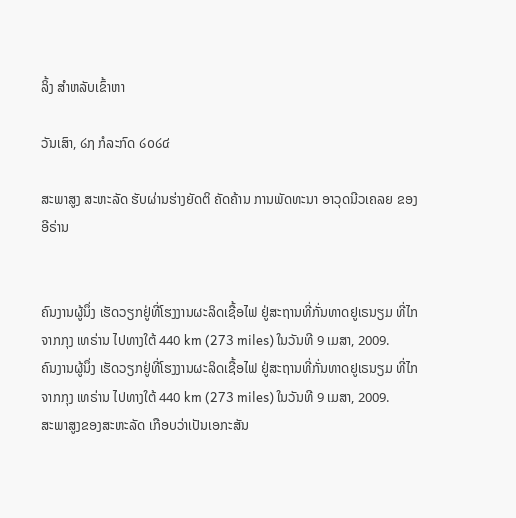ລິ້ງ ສຳຫລັບເຂົ້າຫາ

ວັນເສົາ, ໒໗ ກໍລະກົດ ໒໐໒໔

ສະພາສູງ ສະຫະລັດ ຮັບຜ່ານຮ່າງຍັດຕິ ຄັດຄ້ານ ການພັດທະນາ ອາວຸດນີວເຄລຍ ຂອງອີຣ່ານ


ຄົນງານຜູ້ນຶ່ງ ເຮັດວຽກຢູ່ທີ່ໂຮງງານຜະລິດເຊື້ອໄຟ ຢູ່ສະຖານທີ່ກັ່ນທາດຢູເຣນຽມ ທີ່ໄກຈາກກຸງ ເທຣ່ານ ໄປທາງໃຕ້ 440 km (273 miles) ໃນວັນທີ 9 ເມສາ, 2009.
ຄົນງານຜູ້ນຶ່ງ ເຮັດວຽກຢູ່ທີ່ໂຮງງານຜະລິດເຊື້ອໄຟ ຢູ່ສະຖານທີ່ກັ່ນທາດຢູເຣນຽມ ທີ່ໄກຈາກກຸງ ເທຣ່ານ ໄປທາງໃຕ້ 440 km (273 miles) ໃນວັນທີ 9 ເມສາ, 2009.
ສະພາສູງຂອງສະຫະລັດ ເກືອບວ່າເປັນເອກະສັນ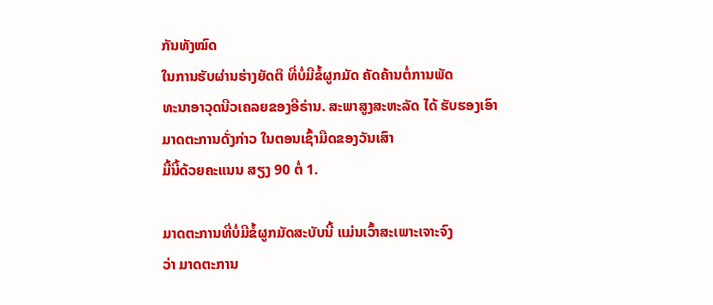ກັນທັງໝົດ
ໃນການຮັບຜ່ານຮ່າງຍັດຕິ ທີ່ບໍ່ມີຂໍ້ຜູກມັດ ຄັດຄ້ານຕໍ່ການພັດ
ທະນາອາວຸດນີວເຄລຍຂອງອີຣ່ານ. ສະພາສູງສະຫະລັດ ໄດ້ ຮັບຮອງເອົາມາດຕະການດັ່ງກ່າວ ໃນຕອນເຊົ້າມືດຂອງວັນເສົາ
ມື້ນີ້ດ້ວຍຄະແນນ ສຽງ 90 ຕໍ່ 1.

ມາດຕະການທີ່ບໍ່ມີຂໍ້ຜູກມັດສະບັບນີ້ ແມ່ນເວົ້າສະເພາະເຈາະຈົງ
ວ່າ ມາດຕະການ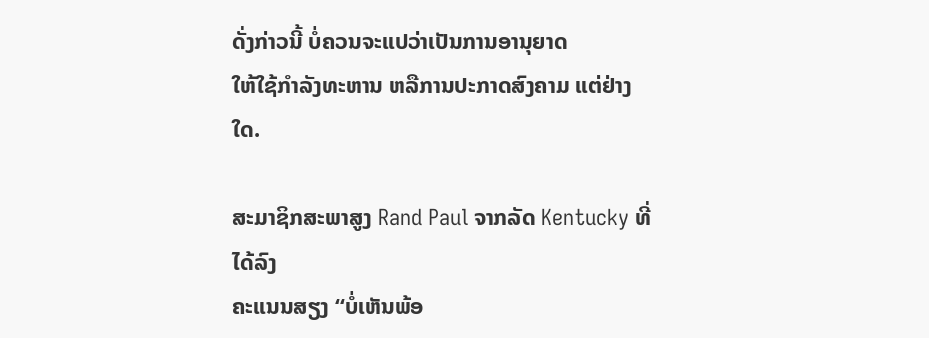ດັ່ງກ່າວນີ້ ບໍ່ຄວນຈະແປວ່າເປັນການອານຸຍາດ
ໃຫ້ໃຊ້ກໍາລັງທະຫານ ຫລືການປະກາດສົງຄາມ ແຕ່ຢ່າງໃດ.

ສະມາຊິກສະພາສູງ Rand Paul ຈາກລັດ Kentucky ທີ່ໄດ້ລົງ
ຄະແນນສຽງ “ບໍ່ເຫັນພ້ອ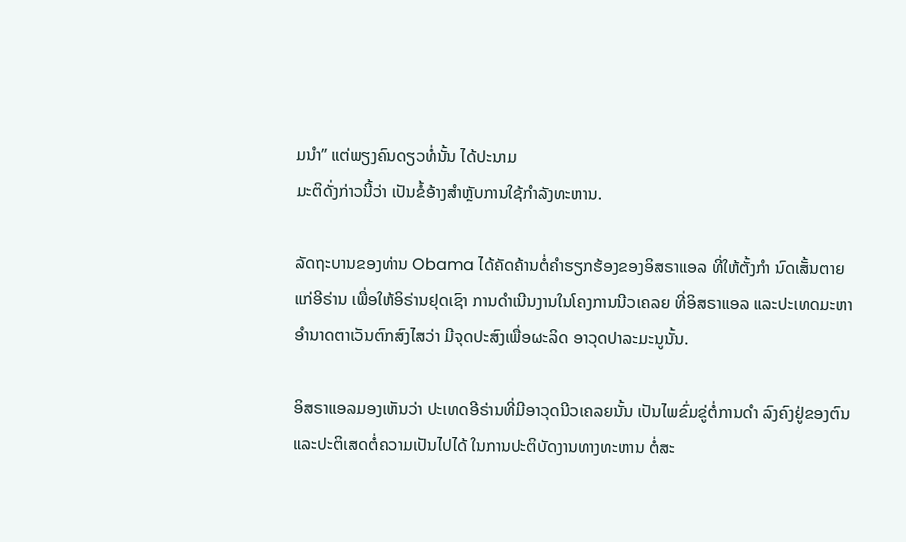ມນໍາ” ແຕ່ພຽງຄົນດຽວທໍ່ນັ້ນ ໄດ້ປະນາມ
ມະຕິດັ່ງກ່າວນີ້ວ່າ ເປັນຂໍ້ອ້າງສຳຫຼັບການໃຊ້ກໍາລັງທະຫານ.

ລັດຖະບານຂອງທ່ານ Obama ໄດ້ຄັດຄ້ານຕໍ່ຄໍາຮຽກຮ້ອງຂອງອິສຣາແອລ ທີ່ໃຫ້ຕັ້ງກໍາ ນົດເສັ້ນຕາຍແກ່ອີຣ່ານ ເພື່ອໃຫ້ອິຣ່ານຢຸດເຊົາ ການດໍາເນີນງານໃນໂຄງການນີວເຄລຍ ທີ່ອິສຣາແອລ ແລະປະເທດມະຫາອໍານາດຕາເວັນຕົກສົງໄສວ່າ ມີຈຸດປະສົງເພື່ອຜະລິດ ອາວຸດປາລະມະນູນັ້ນ.

ອິສຣາແອລມອງເຫັນວ່າ ປະເທດອີຣ່ານທີ່ມີອາວຸດນີວເຄລຍນັ້ນ ເປັນໄພຂົ່ມຂູ່ຕໍ່ການດໍາ ລົງຄົງຢູ່ຂອງຕົນ ແລະປະຕິເສດຕໍ່ຄວາມເປັນໄປໄດ້ ໃນການປະຕິບັດງານທາງທະຫານ ຕໍ່ສະ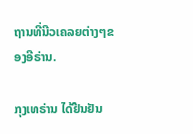ຖານທີ່ນີວເຄລຍຕ່າງໆຂອງອີຣ່ານ.

ກຸງເທຣ່ານ ໄດ້ຢືນຢັນ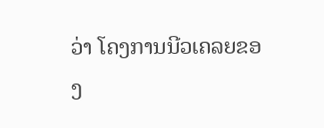ວ່າ ໂຄງການນີວເຄລຍຂອງ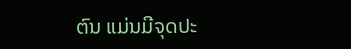ຕົນ ແມ່ນມີຈຸດປະ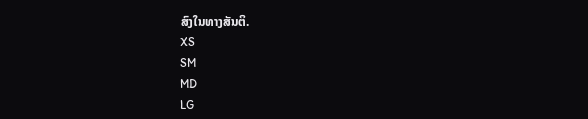ສົງໃນທາງສັນຕິ.
XS
SM
MD
LG